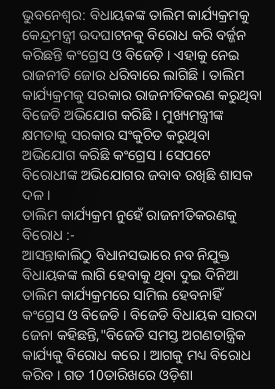ଭୁବନେଶ୍ବର: ବିଧାୟକଙ୍କ ତାଲିମ କାର୍ଯ୍ୟକ୍ରମକୁ କେନ୍ଦ୍ରମନ୍ତ୍ରୀ ଉଦଘାଟନକୁ ବିରୋଧ କରି ବର୍ଜ୍ଜନ କରିଛନ୍ତି କଂଗ୍ରେସ ଓ ବିଜେଡ଼ି । ଏହାକୁ ନେଇ ରାଜନୀତି ଜୋର ଧରିବାରେ ଲାଗିଛି । ତାଲିମ କାର୍ଯ୍ୟକ୍ରମକୁ ସରକାର ରାଜନୀତିକରଣ କରୁଥିବା ବିଜେଡି ଅଭିଯୋଗ କରିଛି । ମୁଖ୍ୟମନ୍ତ୍ରୀଙ୍କ କ୍ଷମତାକୁ ସରକାର ସଂକୁଚିତ କରୁଥିବା ଅଭିଯୋଗ କରିଛି କଂଗ୍ରେସ । ସେପଟେ ବିରୋଧୀଙ୍କ ଅଭିଯୋଗର ଜବାବ ରଖିଛି ଶାସକ ଦଳ ।
ତାଲିମ କାର୍ଯ୍ୟକ୍ରମ ନୁହେଁ ରାଜନୀତିକରଣକୁ ବିରୋଧ :-
ଆସନ୍ତାକାଲିଠୁ ବିଧାନସଭାରେ ନବ ନିଯୁକ୍ତ ବିଧାୟକଙ୍କ ଲାଗି ହେବାକୁ ଥିବା ଦୁଇ ଦିନିଆ ତାଲିମ କାର୍ଯ୍ୟକ୍ରମରେ ସାମିଲ ହେବନାହିଁ କଂଗ୍ରେସ ଓ ବିଜେଡି । ବିଜେଡି ବିଧାୟକ ସାରଦା ଜେନା କହିଛନ୍ତି,"ବିଜେଡି ସମସ୍ତ ଅଗଣତାନ୍ତ୍ରିକ କାର୍ଯ୍ୟକୁ ବିରୋଧ କରେ । ଆଗକୁ ମଧ୍ୟ ବିରୋଧ କରିବ । ଗତ 10ତାରିଖରେ ଓଡ଼ିଶା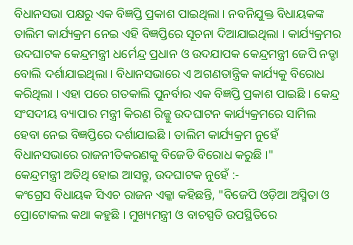ବିଧାନସଭା ପକ୍ଷରୁ ଏକ ବିଜ୍ଞପ୍ତି ପ୍ରକାଶ ପାଇଥିଲା । ନବନିଯୁକ୍ତ ବିଧାୟକଙ୍କ ତାଲିମ କାର୍ଯ୍ୟକ୍ରମ ନେଇ ଏହି ବିଜ୍ଞପ୍ତିରେ ସୂଚନା ଦିଆଯାଇଥିଲା । କାର୍ଯ୍ୟକ୍ରମର ଉଦଘାଟକ କେନ୍ଦ୍ରମନ୍ତ୍ରୀ ଧର୍ମେନ୍ଦ୍ର ପ୍ରଧାନ ଓ ଉଦଯାପକ କେନ୍ଦ୍ରମନ୍ତ୍ରୀ ଜେପି ନଡ୍ଡା ବୋଲି ଦର୍ଶାଯାଇଥିଲା । ବିଧାନସଭାରେ ଏ ଅଗଣତାନ୍ତ୍ରିକ କାର୍ଯ୍ୟକୁ ବିରୋଧ କରିଥିଲା । ଏହା ପରେ ଗତକାଲି ପୁନର୍ବାର ଏକ ବିଜ୍ଞପ୍ତି ପ୍ରକାଶ ପାଇଛି । କେନ୍ଦ୍ର ସଂସଦୀୟ ବ୍ୟାପାର ମନ୍ତ୍ରୀ କିରଣ ରିଜ୍ଜୁ ଉଦଘାଟନ କାର୍ଯ୍ୟକ୍ରମରେ ସାମିଲ ହେବା ନେଇ ବିଜ୍ଞପ୍ତିରେ ଦର୍ଶାଯାଇଛି । ତାଲିମ କାର୍ଯ୍ୟକ୍ରମ ନୁହେଁ ବିଧାନସଭାରେ ରାଜନୀତିକରଣକୁ ବିଜେଡି ବିରୋଧ କରୁଛି ।"
କେନ୍ଦ୍ରମନ୍ତ୍ରୀ ଅତିଥି ହୋଇ ଆସନ୍ତୁ, ଉଦଘାଟକ ନୁହେଁ :-
କଂଗ୍ରେସ ବିଧାୟକ ସିଏଚ ରାଜନ ଏକ୍କା କହିଛନ୍ତି, "ବିଜେପି ଓଡ଼ିଆ ଅସ୍ମିତା ଓ ପ୍ରୋଟୋକଲ କଥା କହୁଛି । ମୁଖ୍ୟମନ୍ତ୍ରୀ ଓ ବାଚସ୍ପତି ଉପସ୍ଥିତିରେ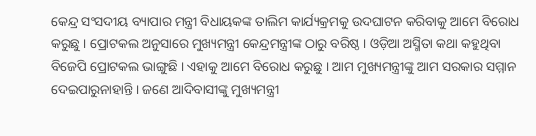କେନ୍ଦ୍ର ସଂସଦୀୟ ବ୍ୟାପାର ମନ୍ତ୍ରୀ ବିଧାୟକଙ୍କ ତାଲିମ କାର୍ଯ୍ୟକ୍ରମକୁ ଉଦଘାଟନ କରିବାକୁ ଆମେ ବିରୋଧ କରୁଛୁ । ପ୍ରୋଟକଲ ଅନୁସାରେ ମୁଖ୍ୟମନ୍ତ୍ରୀ କେନ୍ଦ୍ରମନ୍ତ୍ରୀଙ୍କ ଠାରୁ ବରିଷ୍ଠ । ଓଡ଼ିଆ ଅସ୍ମିତା କଥା କହୁଥିବା ବିଜେପି ପ୍ରୋଟକଲ ଭାଙ୍ଗୁଛି । ଏହାକୁ ଆମେ ବିରୋଧ କରୁଛୁ । ଆମ ମୁଖ୍ୟମନ୍ତ୍ରୀଙ୍କୁ ଆମ ସରକାର ସମ୍ମାନ ଦେଇପାରୁନାହାନ୍ତି । ଜଣେ ଆଦିବାସୀଙ୍କୁ ମୁଖ୍ୟମନ୍ତ୍ରୀ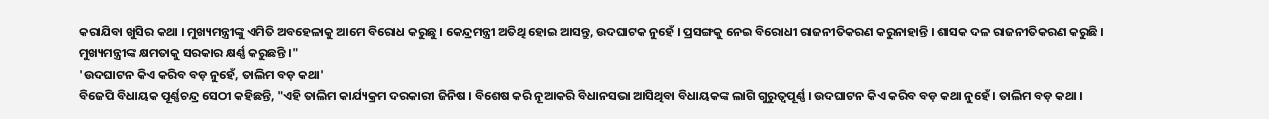କରାଯିବା ଖୁସିର କଥା । ମୁଖ୍ୟମନ୍ତ୍ରୀଙ୍କୁ ଏମିତି ଅବହେଳାକୁ ଆମେ ବିରୋଧ କରୁଛୁ । କେନ୍ଦ୍ରମନ୍ତ୍ରୀ ଅତିଥି ହୋଇ ଆସନ୍ତୁ, ଉଦଘାଟକ ନୁହେଁ । ପ୍ରସଙ୍ଗକୁ ନେଇ ବିରୋଧୀ ରାଜନୀତିକରଣ କରୁନାହାନ୍ତି । ଶାସକ ଦଳ ରାଜନୀତିକରଣ କରୁଛି । ମୁଖ୍ୟମନ୍ତ୍ରୀଙ୍କ କ୍ଷମତାକୁ ସରକାର କ୍ଷର୍ଣ୍ଣ କରୁଛନ୍ତି ।"
'ଉଦଘାଟନ କିଏ କରିବ ବଡ଼ ନୁହେଁ, ତାଲିମ ବଡ଼ କଥା'
ବିଜେପି ବିଧାୟକ ପୂର୍ଣ୍ଣଚନ୍ଦ୍ର ସେଠୀ କହିଛନ୍ତି, "ଏହି ତାଲିମ କାର୍ଯ୍ୟକ୍ରମ ଦରକାରୀ ଜିନିଷ । ବିଶେଷ କରି ନୂଆକରି ବିଧାନସଭା ଆସିଥିବା ବିଧାୟକଙ୍କ ଲାଗି ଗୁରୁତ୍ବପୂର୍ଣ୍ଣ । ଉଦଘାଟନ କିଏ କରିବ ବଡ଼ କଥା ନୁହେଁ । ତାଲିମ ବଡ଼ କଥା ।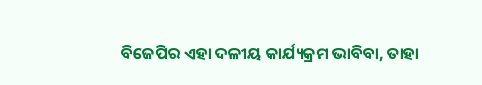ବିଜେପିର ଏହା ଦଳୀୟ କାର୍ଯ୍ୟକ୍ରମ ଭାବିବା, ତାହା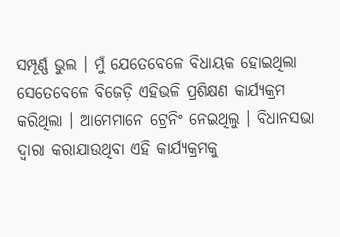ସମ୍ପୂର୍ଣ୍ଣ ଭୁଲ । ମୁଁ ଯେତେବେଳେ ବିଧାୟକ ହୋଇଥିଲା ସେତେବେଳେ ବିଜେଡ଼ି ଏହିଭଳି ପ୍ରଶିକ୍ଷଣ କାର୍ଯ୍ୟକ୍ରମ କରିଥିଲା । ଆମେମାନେ ଟ୍ରେନିଂ ନେଇଥିଲୁ । ବିଧାନସଭା ଦ୍ବାରା କରାଯାଉଥିବା ଏହି କାର୍ଯ୍ୟକ୍ରମକୁ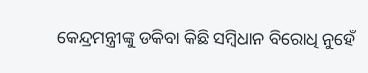କେନ୍ଦ୍ରମନ୍ତ୍ରୀଙ୍କୁ ଡକିବା କିଛି ସମ୍ବିଧାନ ବିରୋଧି ନୁହେଁ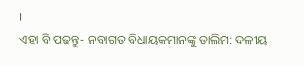।
ଏହା ବି ପଢନ୍ତୁ- ନବାଗତ ବିଧାୟକମାନଙ୍କୁ ତାଲିମ: ଦଳୀୟ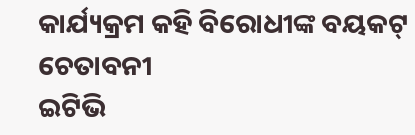କାର୍ଯ୍ୟକ୍ରମ କହି ବିରୋଧୀଙ୍କ ବୟକଟ୍ ଚେତାବନୀ
ଇଟିଭି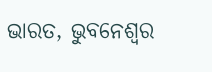ଭାରତ, ଭୁବନେଶ୍ବର